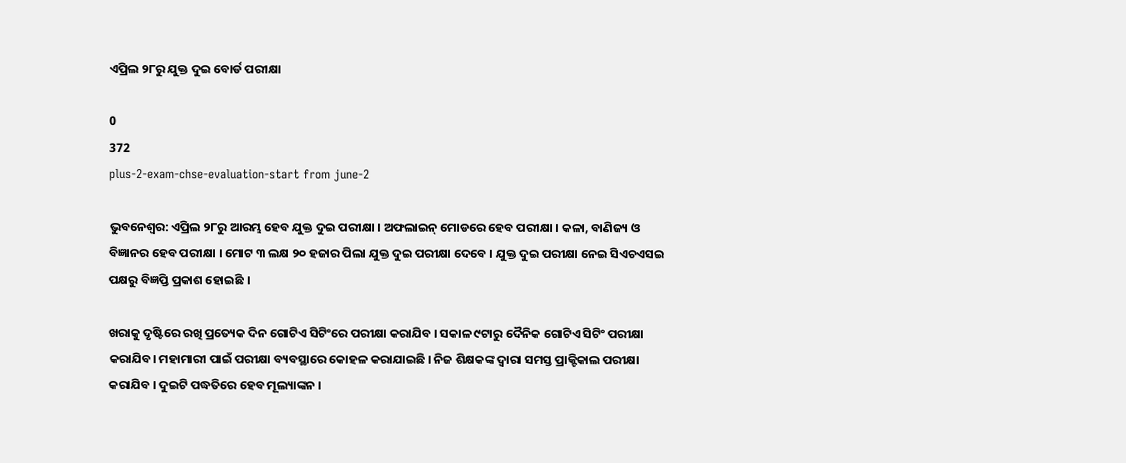ଏପ୍ରିଲ ୨୮ରୁ ଯୁକ୍ତ ଦୁଇ ବୋର୍ଡ ପରୀକ୍ଷା

0
372
plus-2-exam-chse-evaluation-start from june-2

ଭୁବନେଶ୍ୱର: ଏପ୍ରିଲ ୨୮ରୁ ଆରମ୍ଭ ହେବ ଯୁକ୍ତ ଦୁଇ ପରୀକ୍ଷା । ଅଫଲାଇନ୍‌ ମୋଡରେ ହେବ ପରୀକ୍ଷା । କଳା, ବାଣିଜ୍ୟ ଓ ବିଜ୍ଞାନର ହେବ ପରୀକ୍ଷା । ମୋଟ ୩ ଲକ୍ଷ ୨୦ ହଜାର ପିଲା ଯୁକ୍ତ ଦୁଇ ପରୀକ୍ଷା ଦେବେ । ଯୁକ୍ତ ଦୁଇ ପରୀକ୍ଷା ନେଇ ସିଏଚଏସଇ ପକ୍ଷରୁ ବିଜ୍ଞପ୍ତି ପ୍ରକାଶ ହୋଇଛି ।

ଖରାକୁ ଦୃଷ୍ଟିରେ ରଖି ପ୍ରତ୍ୟେକ ଦିନ ଗୋଟିଏ ସିଟିଂରେ ପରୀକ୍ଷା କରାଯିବ । ସକାଳ ୯ଟାରୁ ଦୈନିକ ଗୋଟିଏ ସିଟିଂ ପରୀକ୍ଷା କରାଯିବ। ମହାମାରୀ ପାଇଁ ପରୀକ୍ଷା ବ୍ୟବସ୍ଥାରେ କୋହଳ କରାଯାଇଛି । ନିଜ ଶିକ୍ଷକଙ୍କ ଦ୍ବାରା ସମସ୍ତ ପ୍ରାକ୍ଟିକାଲ ପରୀକ୍ଷା କରାଯିବ । ଦୁଇଟି ପଦ୍ଧତିରେ ହେବ ମୂଲ୍ୟାଙ୍କନ ।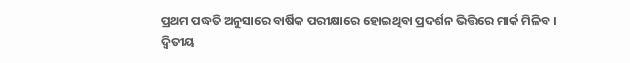ପ୍ରଥମ ପଦ୍ଧତି ଅନୁସାରେ ବାର୍ଷିକ ପରୀକ୍ଷାରେ ହୋଇଥିବା ପ୍ରଦର୍ଶନ ଭିତ୍ତିରେ ମାର୍କ ମିଳିବ । ଦ୍ବିତୀୟ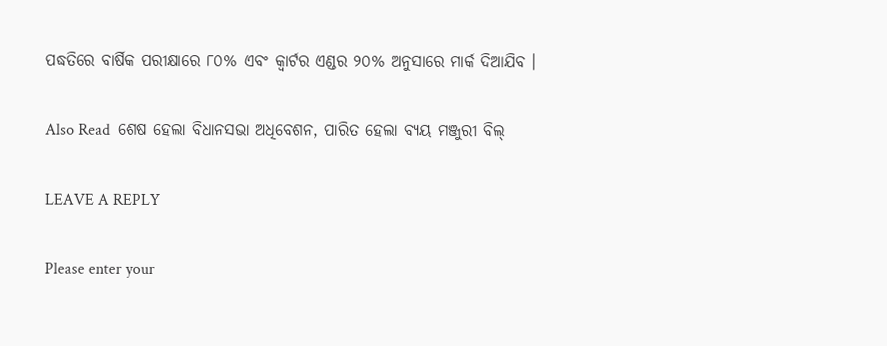ପଦ୍ଧତିରେ ବାର୍ଷିକ ପରୀକ୍ଷାରେ ୮୦% ଏବଂ କ୍ବାର୍ଟର ଏଣ୍ଡର ୨୦% ଅନୁସାରେ ମାର୍କ ଦିଆଯିବ ।

Also Read  ଶେଷ ହେଲା ବିଧାନସଭା ଅଧିବେଶନ, ପାରିତ ହେଲା ବ୍ୟୟ ମଞ୍ଜୁରୀ ବିଲ୍‌

LEAVE A REPLY

Please enter your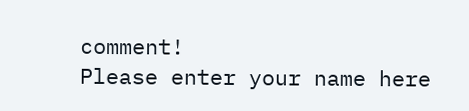comment!
Please enter your name here